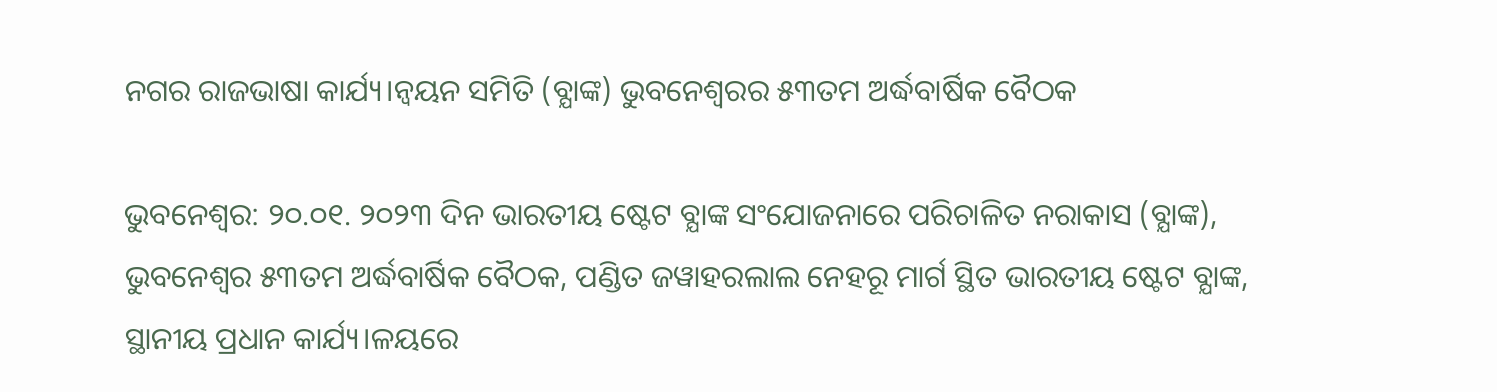ନଗର ରାଜଭାଷା କାର୍ଯ୍ୟ।ନ୍ବୟନ ସମିତି (ବ୍ଯାଙ୍କ) ଭୁବନେଶ୍ବରର ୫୩ତମ ଅର୍ଦ୍ଧବାର୍ଷିକ ବୈଠକ

ଭୁବନେଶ୍ଵର: ୨୦.୦୧. ୨୦୨୩ ଦିନ ଭାରତୀୟ ଷ୍ଟେଟ ବ୍ଯାଙ୍କ ସଂଯୋଜନାରେ ପରିଚାଳିତ ନରାକାସ (ବ୍ଯାଙ୍କ), ଭୁବନେଶ୍ବର ୫୩ତମ ଅର୍ଦ୍ଧବାର୍ଷିକ ବୈଠକ, ପଣ୍ଡିତ ଜୱାହରଲାଲ ନେହରୂ ମାର୍ଗ ସ୍ଥିତ ଭାରତୀୟ ଷ୍ଟେଟ ବ୍ଯାଙ୍କ, ସ୍ଥାନୀୟ ପ୍ରଧାନ କାର୍ଯ୍ୟ।ଳୟରେ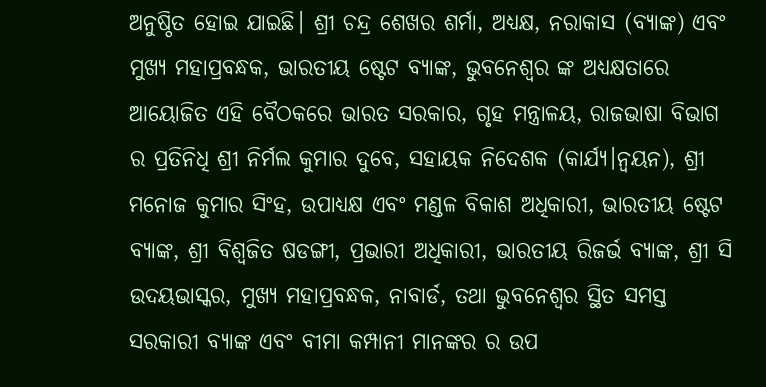ଅନୁଷ୍ଠିତ ହୋଇ ଯାଇଛି। ଶ୍ରୀ ଚନ୍ଦ୍ର ଶେଖର ଶର୍ମା, ଅଧ୍ୟକ୍ଷ, ନରାକାସ (ବ୍ଯାଙ୍କ) ଏବଂ ମୁଖ୍ୟ ମହାପ୍ରବନ୍ଧକ, ଭାରତୀୟ ଷ୍ଟେଟ ବ୍ଯାଙ୍କ, ଭୁବନେଶ୍ବର ଙ୍କ ଅଧ୍ୟକ୍ଷତାରେ ଆୟୋଜିତ ଏହି ବୈଠକରେ ଭାରତ ସରକାର, ଗୃହ ମନ୍ତ୍ରାଳୟ, ରାଜଭାଷା ବିଭାଗ ର ପ୍ରତିନିଧି ଶ୍ରୀ ନିର୍ମଲ କୁମାର ଦୁବେ, ସହାୟକ ନିଦେଶକ (କାର୍ଯ୍ୟ।ନ୍ବୟନ), ଶ୍ରୀ ମନୋଜ କୁମାର ସିଂହ, ଉପାଧ୍ୟକ୍ଷ ଏବଂ ମଣ୍ଡଳ ବିକାଶ ଅଧିକାରୀ, ଭାରତୀୟ ଷ୍ଟେଟ ବ୍ଯାଙ୍କ, ଶ୍ରୀ ବିଶ୍ଵଜିତ ଷଡଙ୍ଗୀ, ପ୍ରଭାରୀ ଅଧିକାରୀ, ଭାରତୀୟ ରିଜର୍ଭ ବ୍ଯାଙ୍କ, ଶ୍ରୀ ସି ଉଦୟଭାସ୍କର, ମୁଖ୍ୟ ମହାପ୍ରବନ୍ଧକ, ନାବାର୍ଡ, ତଥା ଭୁବନେଶ୍ବର ସ୍ଥିତ ସମସ୍ତ ସରକାରୀ ବ୍ଯାଙ୍କ ଏବଂ ବୀମା କମ୍ପାନୀ ମାନଙ୍କର ର ଉପ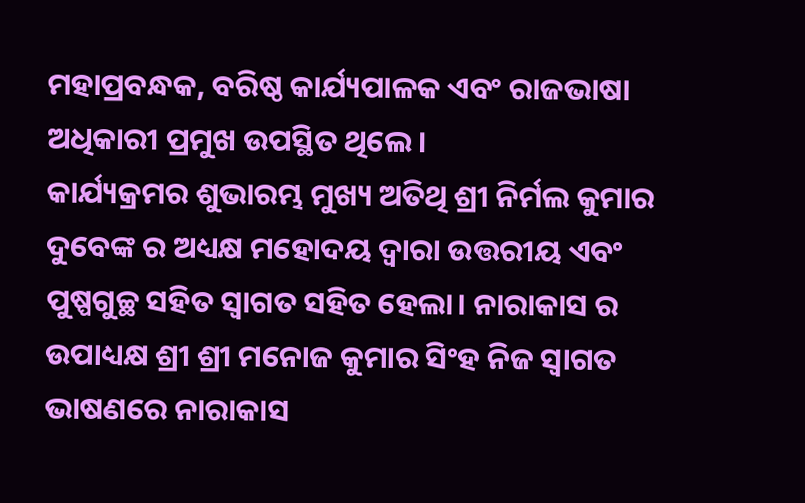ମହାପ୍ରବନ୍ଧକ, ବରିଷ୍ଠ କାର୍ଯ୍ୟପାଳକ ଏବଂ ରାଜଭାଷା ଅଧିକାରୀ ପ୍ରମୁଖ ଉପସ୍ଥିତ ଥିଲେ।
କାର୍ଯ୍ୟକ୍ରମର ଶୁଭାରମ୍ଭ ମୁଖ୍ୟ ଅତିଥି ଶ୍ରୀ ନିର୍ମଲ କୁମାର ଦୁବେଙ୍କ ର ଅଧ୍ୟକ୍ଷ ମହୋଦୟ ଦ୍ଵାରା ଉତ୍ତରୀୟ ଏବଂ ପୁଷ୍ପଗୁଚ୍ଛ ସହିତ ସ୍ଵାଗତ ସହିତ ହେଲା। ନାରାକାସ ର ଉପାଧ୍ୟକ୍ଷ ଶ୍ରୀ ଶ୍ରୀ ମନୋଜ କୁମାର ସିଂହ ନିଜ ସ୍ଵାଗତ ଭାଷଣରେ ନାରାକାସ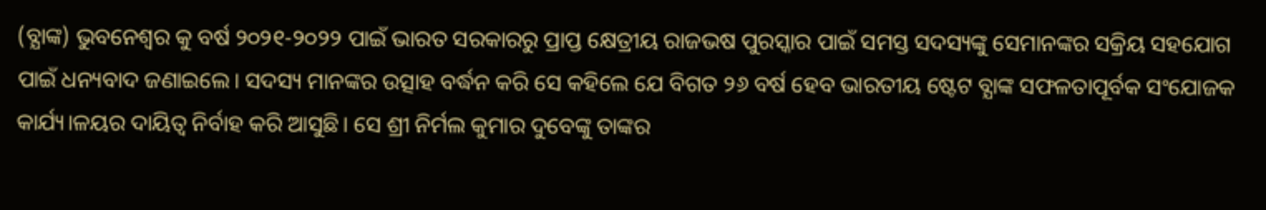(ବ୍ଯାଙ୍କ) ଭୁବନେଶ୍ବର କୁ ବର୍ଷ ୨୦୨୧-୨୦୨୨ ପାଇଁ ଭାରତ ସରକାରରୁ ପ୍ରାପ୍ତ କ୍ଷେତ୍ରୀୟ ରାଜଭଷ ପୁରସ୍କାର ପାଇଁ ସମସ୍ତ ସଦସ୍ୟଙ୍କୁ ସେମାନଙ୍କର ସକ୍ରିୟ ସହଯୋଗ ପାଇଁ ଧନ୍ୟବାଦ ଜଣାଇଲେ। ସଦସ୍ୟ ମାନଙ୍କର ଉତ୍ସାହ ବର୍ଦ୍ଧନ କରି ସେ କହିଲେ ଯେ ବିଗତ ୨୬ ବର୍ଷ ହେବ ଭାରତୀୟ ଷ୍ଟେଟ ବ୍ଯାଙ୍କ ସଫଳତାପୂର୍ବକ ସଂଯୋଜକ କାର୍ଯ୍ୟ।ଳୟର ଦାୟିତ୍ଵ ନିର୍ବାହ କରି ଆସୁଛି। ସେ ଶ୍ରୀ ନିର୍ମଲ କୁମାର ଦୁବେଙ୍କୁ ତାଙ୍କର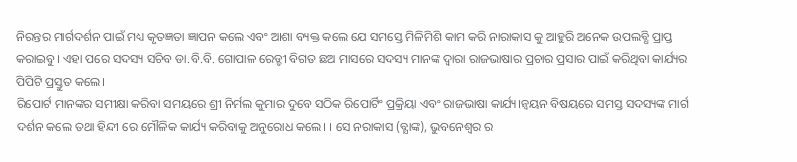ନିରନ୍ତର ମାର୍ଗଦର୍ଶନ ପାଇଁ ମଧ୍ୟ କୃତଜ୍ଞତା ଜ୍ଞାପନ କଲେ ଏବଂ ଆଶା ବ୍ୟକ୍ତ କଲେ ଯେ ସମସ୍ତେ ମିଳିମିଶି କାମ କରି ନାରାକାସ କୁ ଆହୁରି ଅନେକ ଉପଲବ୍ଧି ପ୍ରାପ୍ତ କରାଇବୁ। ଏହା ପରେ ସଦସ୍ୟ ସଚିବ ଡା.ବି.ବି. ଗୋପାଳ ରେଡ୍ଡୀ ବିଗତ ଛଅ ମାସରେ ସଦସ୍ୟ ମାନଙ୍କ ଦ୍ଵାରା ରାଜଭାଷାର ପ୍ରଚାର ପ୍ରସାର ପାଇଁ କରିଥିବା କାର୍ଯ୍ୟର ପିପିଟି ପ୍ରସ୍ତୁତ କଲେ।
ରିପୋର୍ଟ ମାନଙ୍କର ସମୀକ୍ଷା କରିବା ସମୟରେ ଶ୍ରୀ ନିର୍ମଲ କୁମାର ଦୁବେ ସଠିକ ରିପୋର୍ଟିଂ ପ୍ରକ୍ରିୟା ଏବଂ ରାଜଭାଷା କାର୍ଯ୍ୟ।ନ୍ବୟନ ବିଷୟରେ ସମସ୍ତ ସଦସ୍ୟଙ୍କ ମାର୍ଗ ଦର୍ଶନ କଲେ ତଥା ହିନ୍ଦୀ ରେ ମୌଳିକ କାର୍ଯ୍ୟ କରିବାକୁ ଅନୁରୋଧ କଲେ। । ସେ ନରାକାସ (ବ୍ଯାଙ୍କ), ଭୁବନେଶ୍ବର ର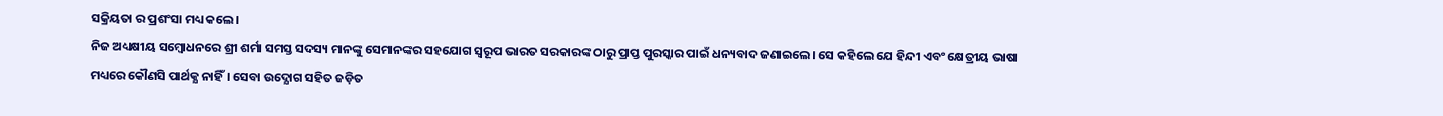ସକ୍ରିୟତା ର ପ୍ରଶଂସା ମଧ୍ୟ କଲେ।
ନିଜ ଅଧ୍ୟକ୍ଷୀୟ ସମ୍ବୋଧନରେ ଶ୍ରୀ ଶର୍ମା ସମସ୍ତ ସଦସ୍ୟ ମାନଙ୍କୁ ସେମାନଙ୍କର ସହଯୋଗ ସ୍ୱରୂପ ଭାରତ ସରକାରଙ୍କ ଠାରୁ ପ୍ରାପ୍ତ ପୁରସ୍କାର ପାଇଁ ଧନ୍ୟବାଦ ଜଣାଇଲେ। ସେ କହିଲେ ଯେ ହିନ୍ଦୀ ଏବଂ କ୍ଷେତ୍ରୀୟ ଭାଷା ମଧ୍ୟରେ କୌଣସି ପାର୍ଥକ୍ଯ ନାହିଁ। ସେବା ଉଦ୍ଯୋଗ ସହିତ ଜଡ଼ିତ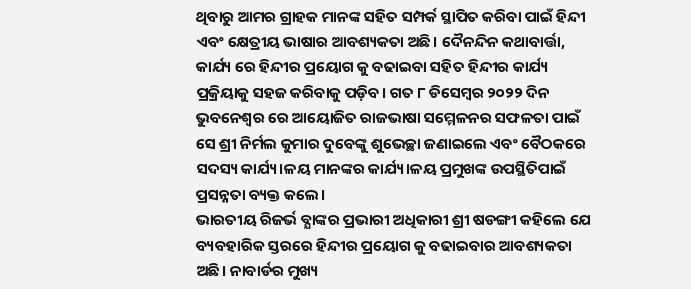ଥିବାରୁ ଆମର ଗ୍ରାହକ ମାନଙ୍କ ସହିତ ସମ୍ପର୍କ ସ୍ଥାପିତ କରିବା ପାଇଁ ହିନ୍ଦୀ ଏବଂ କ୍ଷେତ୍ରୀୟ ଭାଷାର ଆବଶ୍ୟକତା ଅଛି। ଦୈନନ୍ଦିନ କଥାବାର୍ତ୍ତା, କାର୍ଯ୍ୟ ରେ ହିନ୍ଦୀର ପ୍ରୟୋଗ କୁ ବଢାଇବା ସହିତ ହିନ୍ଦୀର କାର୍ଯ୍ୟ ପ୍ରକ୍ରିୟାକୁ ସହଜ କରିବାକୁ ପଡ଼ିବ। ଗତ ୮ ଡିସେମ୍ବର ୨୦୨୨ ଦିନ ଭୁବନେଶ୍ବର ରେ ଆୟୋଜିତ ରାଜଭାଷା ସମ୍ମେଳନର ସଫଳତା ପାଇଁ ସେ ଶ୍ରୀ ନିର୍ମଲ କୁମାର ଦୁବେଙ୍କୁ ଶୁଭେଚ୍ଛା ଜଣାଇଲେ ଏବଂ ବୈଠକରେ ସଦସ୍ୟ କାର୍ଯ୍ୟ।ଳୟ ମାନଙ୍କର କାର୍ଯ୍ୟ।ଳୟ ପ୍ରମୁଖଙ୍କ ଉପସ୍ଥିତିପାଇଁ ପ୍ରସନ୍ନତା ବ୍ୟକ୍ତ କଲେ।
ଭାରତୀୟ ରିଜର୍ଭ ବ୍ଯାଙ୍କର ପ୍ରଭାରୀ ଅଧିକାରୀ ଶ୍ରୀ ଷଡଙ୍ଗୀ କହିଲେ ଯେ ବ୍ୟବହାରିକ ସ୍ତରରେ ହିନ୍ଦୀର ପ୍ରୟୋଗ କୁ ବଢାଇବାର ଆବଶ୍ୟକତା ଅଛି। ନାବାର୍ଡର ମୁଖ୍ୟ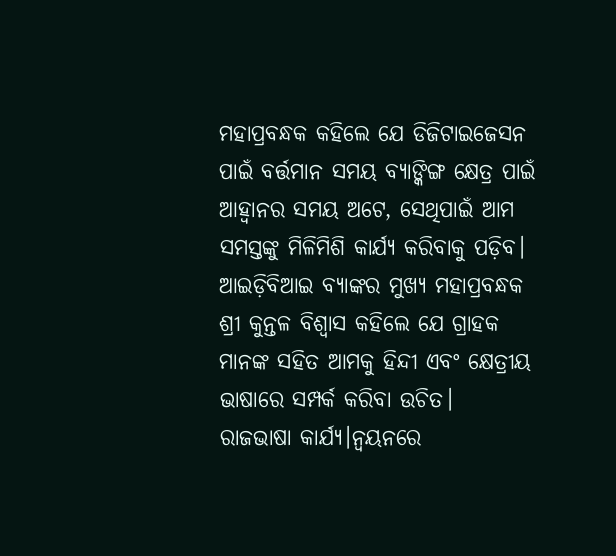ମହାପ୍ରବନ୍ଧକ କହିଲେ ଯେ ଡିଜିଟାଇଜେସନ ପାଇଁ ବର୍ତ୍ତମାନ ସମୟ ବ୍ୟାଙ୍କିଙ୍ଗ କ୍ଷେତ୍ର ପାଇଁ ଆହ୍ଵାନର ସମୟ ଅଟେ, ସେଥିପାଇଁ ଆମ ସମସ୍ତଙ୍କୁ ମିଳିମିଶି କାର୍ଯ୍ୟ କରିବାକୁ ପଡ଼ିବ। ଆଇଡ଼ିବିଆଇ ବ୍ଯାଙ୍କର ମୁଖ୍ୟ ମହାପ୍ରବନ୍ଧକ ଶ୍ରୀ କୁନ୍ତଳ ବିଶ୍ବାସ କହିଲେ ଯେ ଗ୍ରାହକ ମାନଙ୍କ ସହିତ ଆମକୁ ହିନ୍ଦୀ ଏବଂ କ୍ଷେତ୍ରୀୟ ଭାଷାରେ ସମ୍ପର୍କ କରିବା ଉଚିତ।
ରାଜଭାଷା କାର୍ଯ୍ୟ।ନ୍ବୟନରେ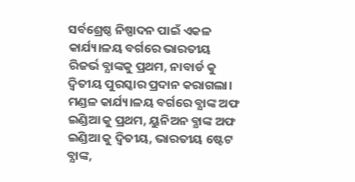ସର୍ବଶ୍ରେଷ୍ଠ ନିଷ୍ପାଦନ ପାଇଁ ଏକଳ କାର୍ଯ୍ୟ।ଳୟ ବର୍ଗରେ ଭାରତୀୟ ରିଜର୍ଭ ବ୍ଯାଙ୍କକୁ ପ୍ରଥମ, ନାବାର୍ଡ କୁ ଦ୍ଵିତୀୟ ପୁରସ୍କାର ପ୍ରଦାନ କରାଗଲା। ମଣ୍ଡଳ କାର୍ଯ୍ୟ।ଳୟ ବର୍ଗରେ ବ୍ଯାଙ୍କ ଅଫ ଇଣ୍ଡିଆ କୁ ପ୍ରଥମ, ୟୁନିଅନ ବ୍ଯାଙ୍କ ଅଫ ଇଣ୍ଡିଆ କୁ ଦ୍ଵିତୀୟ, ଭାରତୀୟ ଷ୍ଟେଟ ବ୍ଯାଙ୍କ,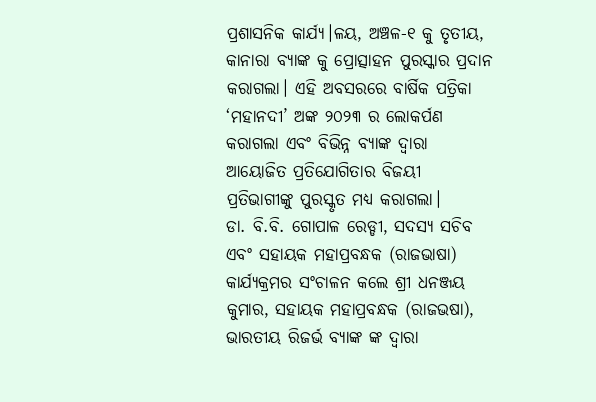ପ୍ରଶାସନିକ କାର୍ଯ୍ୟ।ଳୟ, ଅଞ୍ଚଳ-୧ କୁ ତୃତୀୟ, କାନାରା ବ୍ଯାଙ୍କ କୁ ପ୍ରୋତ୍ସାହନ ପୁରସ୍କାର ପ୍ରଦାନ କରାଗଲା। ଏହି ଅବସରରେ ବାର୍ଷିକ ପତ୍ରିକା ‘ମହାନଦୀ’ ଅଙ୍କ ୨୦୨୩ ର ଲୋକର୍ପଣ କରାଗଲା ଏବଂ ବିଭିନ୍ନ ବ୍ଯାଙ୍କ ଦ୍ଵାରା ଆୟୋଜିତ ପ୍ରତିଯୋଗିତାର ବିଜୟୀ ପ୍ରତିଭାଗୀଙ୍କୁ ପୁରସ୍କୃତ ମଧ୍ୟ କରାଗଲା।
ଡା. ବି.ବି. ଗୋପାଳ ରେଡ୍ଡୀ, ସଦସ୍ୟ ସଚିବ ଏବଂ ସହାୟକ ମହାପ୍ରବନ୍ଧକ (ରାଜଭାଷା) କାର୍ଯ୍ୟକ୍ରମର ସଂଚାଳନ କଲେ ଶ୍ରୀ ଧନଞ୍ଜୟ କୁମାର, ସହାୟକ ମହାପ୍ରବନ୍ଧକ (ରାଜଭଷା), ଭାରତୀୟ ରିଜର୍ଭ ବ୍ଯାଙ୍କ ଙ୍କ ଦ୍ଵାରା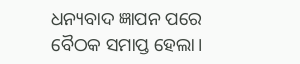ଧନ୍ୟବାଦ ଜ୍ଞାପନ ପରେ ବୈଠକ ସମାପ୍ତ ହେଲା।